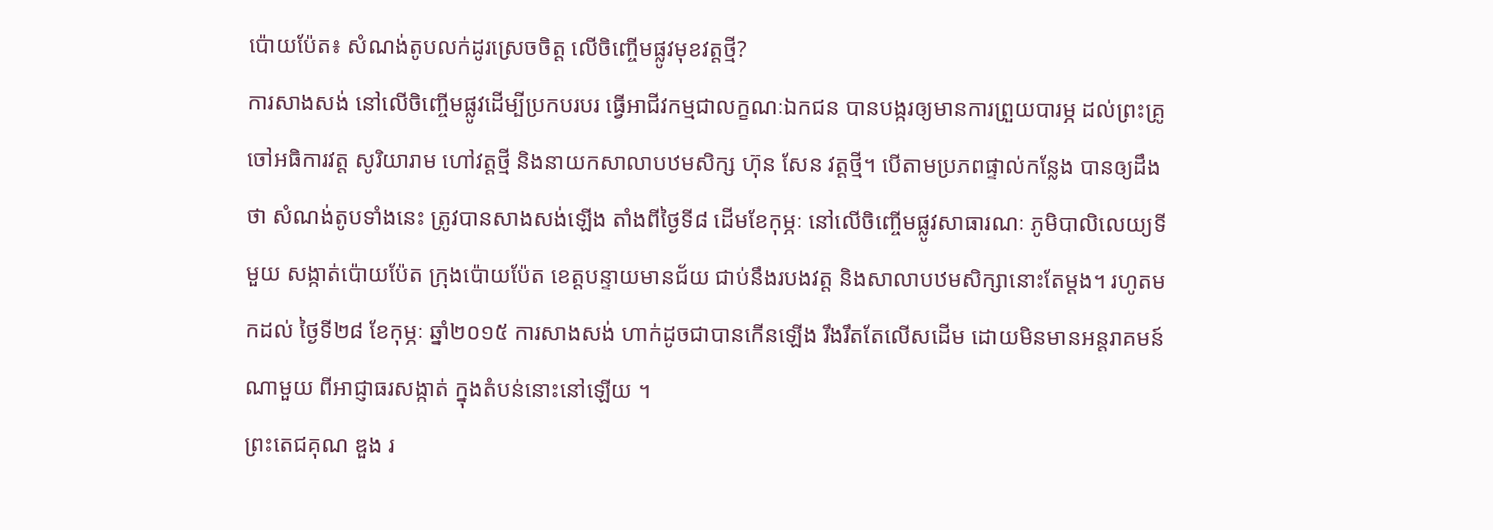ប៉ោយប៉ែត៖ សំណង់តូបលក់ដូរស្រេចចិត្ត លើចិញ្ចើមផ្លូវមុខវត្តថ្មី?
ការសាងសង់ នៅលើចិញ្ចើមផ្លូវដើម្បីប្រកបរបរ ធ្វើអាជីវកម្មជាលក្ខណៈឯកជន បានបង្ករឲ្យមានការព្រួយបារម្ភ ដល់ព្រះគ្រូចៅអធិការវត្ត សូរិយារាម ហៅវត្តថ្មី និងនាយកសាលាបឋមសិក្ស ហ៊ុន សែន វត្តថ្មី។ បើតាមប្រភពផ្ទាល់កន្លែង បានឲ្យដឹងថា សំណង់តូបទាំងនេះ ត្រូវបានសាងសង់ឡើង តាំងពីថ្ងៃទី៨ ដើមខែកុម្ភៈ នៅលើចិញ្ចើមផ្លូវសាធារណៈ ភូមិបាលិលេយ្យទីមួយ សង្កាត់ប៉ោយប៉ែត ក្រុងប៉ោយប៉ែត ខេត្តបន្ទាយមានជ័យ ជាប់នឹងរបងវត្ត និងសាលាបឋមសិក្សានោះតែម្ដង។ រហូតមកដល់ ថ្ងៃទី២៨ ខែកុម្ភៈ ឆ្នាំ២០១៥ ការសាងសង់ ហាក់ដូចជាបានកើនឡើង រឹងរឹតតែលើសដើម ដោយមិនមានអន្តរាគមន៍ណាមួយ ពីអាជ្ញាធរសង្កាត់ ក្នុងតំបន់នោះនៅឡើយ ។
ព្រះតេជគុណ ឌួង រ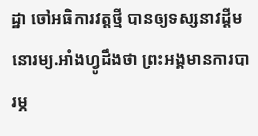ដ្ឋា ចៅអធិការវត្តថ្មី បានឲ្យទស្សនាវដ្តីមនោរម្យ.អាំងហ្វូដឹងថា ព្រះអង្គមានការបារម្ភ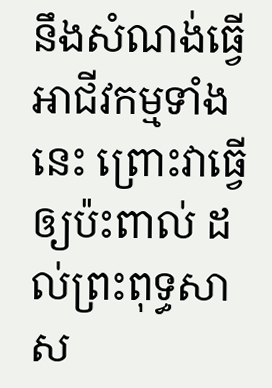នឹងសំណង់ធ្វើអាជីវកម្មទាំងនេះ ព្រោះវាធ្វើឲ្យប៉ះពាល់ ដល់ព្រះពុទ្ធសាស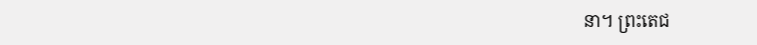នា។ ព្រះតេជ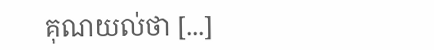គុណយល់ថា [...]